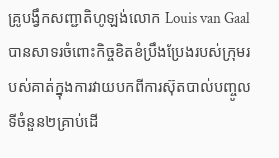គ្រូបង្វឹកសញ្ជាតិហូឡង់លោក Louis van Gaal បានសាទរចំពោះកិច្ចខិតខំប្រឹងប្រែងរបស់ក្រុមរបស់គាត់ក្នុងការវាយបកពីការស៊ុតបាល់បញ្ចូលទីចំនួន២គ្រាប់ដើ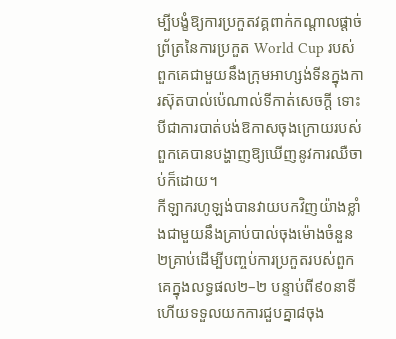ម្បីបង្ខំឱ្យការប្រកួតវគ្គពាក់កណ្តាលផ្តាច់ព្រ័ត្រនៃការប្រកួត World Cup របស់ពួកគេជាមួយនឹងក្រុមអាហ្សង់ទីនក្នុងការស៊ុតបាល់ប៉េណាល់ទីកាត់សេចក្តី ទោះបីជាការបាត់បង់ឱកាសចុងក្រោយរបស់ពួកគេបានបង្ហាញឱ្យឃើញនូវការឈឺចាប់ក៏ដោយ។
កីឡាករហូឡង់បានវាយបកវិញយ៉ាងខ្លាំងជាមួយនឹងគ្រាប់បាល់ចុងម៉ោងចំនួន២គ្រាប់ដើម្បីបញ្ចប់ការប្រកួតរបស់ពួកគេក្នុងលទ្ធផល២–២ បន្ទាប់ពី៩០នាទី ហើយទទួលយកការជួបគ្នា៨ចុង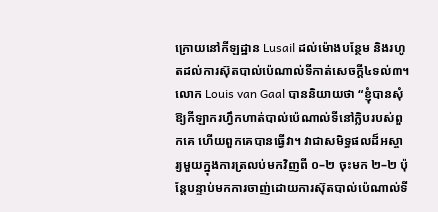ក្រោយនៅកីឡដ្ឋាន Lusail ដល់ម៉ោងបន្ថែម និងរហូតដល់ការស៊ុតបាល់ប៉េណាល់ទីកាត់សេចក្តី៤ទល់៣។
លោក Louis van Gaal បាននិយាយថា “ខ្ញុំបានសុំឱ្យកីឡាករហ្វឹកហាត់បាល់ប៉េណាល់ទីនៅក្លិបរបស់ពួកគេ ហើយពួកគេបានធ្វើវា។ វាជាសមិទ្ធផលដ៏អស្ចារ្យមួយក្នុងការត្រលប់មកវិញពី ០–២ ចុះមក ២–២ ប៉ុន្តែបន្ទាប់មកការចាញ់ដោយការស៊ុតបាល់ប៉េណាល់ទី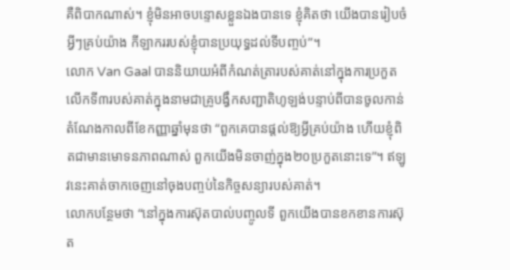គឺពិបាកណាស់។ ខ្ញុំមិនអាចបន្ទោសខ្លួនឯងបានទេ ខ្ញុំគិតថា យើងបានរៀបចំអ្វីៗគ្រប់យ៉ាង កីឡាកររបស់ខ្ញុំបានប្រយុទ្ធដល់ទីបញ្ចប់”។
លោក Van Gaal បាននិយាយអំពីកំណត់ត្រារបស់គាត់នៅក្នុងការប្រកួតលើកទី៣របស់គាត់ក្នុងនាមជាគ្រូបង្វឹកសញ្ជាតិហូឡង់បន្ទាប់ពីបានចូលកាន់តំណែងកាលពីខែកញ្ញាឆ្នាំមុនថា “ពួកគេបានផ្តល់ឱ្យអ្វីគ្រប់យ៉ាង ហើយខ្ញុំពិតជាមានមោទនភាពណាស់ ពួកយើងមិនចាញ់ក្នុង២០ប្រកួតនោះទេ”។ ឥឡូវនេះគាត់ចាកចេញនៅចុងបញ្ចប់នៃកិច្ចសន្យារបស់គាត់។
លោកបន្ថែមថា “នៅក្នុងការស៊ុតបាល់បញ្ចូលទី ពួកយើងបានខកខានការស៊ុត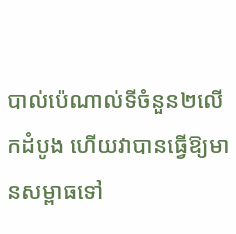បាល់ប៉េណាល់ទីចំនួន២លើកដំបូង ហើយវាបានធ្វើឱ្យមានសម្ពាធទៅ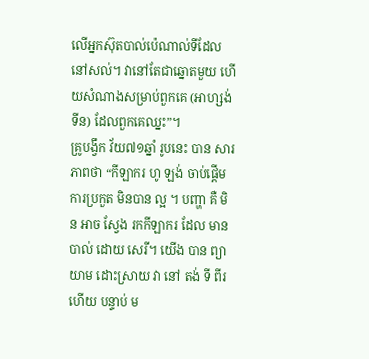លើអ្នកស៊ុតបាល់ប៉េណាល់ទីដែលនៅសល់។ វានៅតែជាឆ្នោតមួយ ហើយសំណាងសម្រាប់ពួកគេ (អាហ្សង់ទីន) ដែលពួកគេឈ្នះ”។
គ្រូបង្វឹក វ័យ៧១ឆ្នាំ រូបនេះ បាន សារភាពថា “កីឡាករ ហូ ឡង់ ចាប់ផ្តើម ការប្រកួត មិនបាន ល្អ ។ បញ្ហា គឺ មិន អាច ស្វែង រកកីឡាករ ដែល មាន បាល់ ដោយ សេរី។ យើង បាន ព្យាយាម ដោះស្រាយ វា នៅ តង់ ទី ពីរ ហើយ បន្ទាប់ ម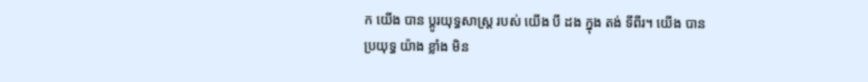ក យើង បាន ប្តូរយុទ្ធសាស្ត្រ របស់ យើង បី ដង ក្នុង តង់ ទីពីរ។ យើង បាន ប្រយុទ្ធ យ៉ាង ខ្លាំង មិន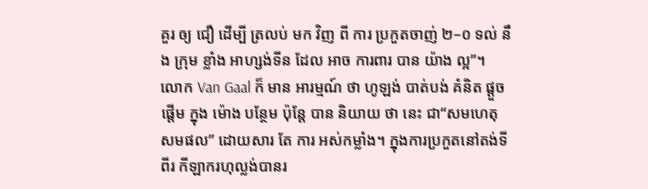គួរ ឲ្យ ជឿ ដើម្បី ត្រលប់ មក វិញ ពី ការ ប្រកួតចាញ់ ២–០ ទល់ នឹង ក្រុម ខ្លាំង អាហ្សង់ទីន ដែល អាច ការពារ បាន យ៉ាង ល្អ”។
លោក Van Gaal ក៏ មាន អារម្មណ៍ ថា ហូឡង់ បាត់បង់ គំនិត ផ្ដួចផ្ដើម ក្នុង ម៉ោង បន្ថែម ប៉ុន្តែ បាន និយាយ ថា នេះ ជា“សមហេតុសមផល” ដោយសារ តែ ការ អស់កម្លាំង។ ក្នុងការប្រកួតនៅតង់ទីពីរ កីឡាករហុល្លង់បានរ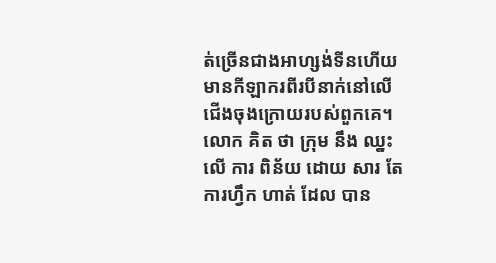ត់ច្រើនជាងអាហ្សង់ទីនហើយមានកីឡាករពីរបីនាក់នៅលើជើងចុងក្រោយរបស់ពួកគេ។ លោក គិត ថា ក្រុម នឹង ឈ្នះ លើ ការ ពិន័យ ដោយ សារ តែ ការហ្វឹក ហាត់ ដែល បាន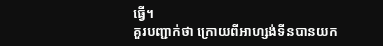ធ្វើ។
គួរបញ្ជាក់ថា ក្រោយពីអាហ្សង់ទីនបានយក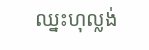ឈ្នះហុល្លង់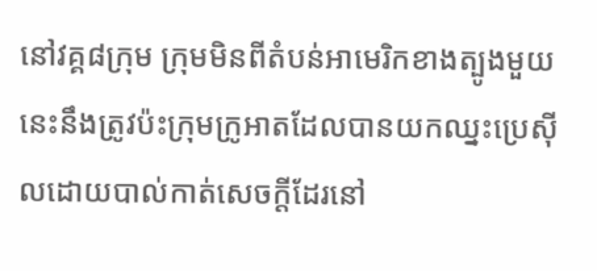នៅវគ្គ៨ក្រុម ក្រុមមិនពីតំបន់អាមេរិកខាងត្បូងមួយនេះនឹងត្រូវប៉ះក្រុមក្រូអាតដែលបានយកឈ្នះប្រេស៊ីលដោយបាល់កាត់សេចក្តីដែរនៅ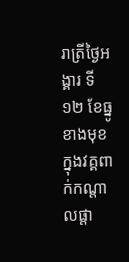រាត្រីថ្ងៃអង្គារ ទី១២ ខែធ្នូខាងមុខក្នុងវគ្គពាក់កណ្តាលផ្តា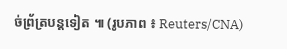ច់ព្រ័ត្របន្តទៀត ៕ (រូបភាព ៖ Reuters/CNA)